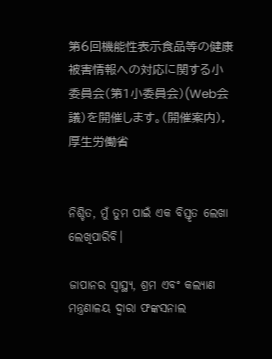第6回機能性表示食品等の健康被害情報への対応に関する小委員会(第1小委員会)(Web会議)を開催します。(開催案内), 厚生労働省


ନିଶ୍ଚିତ, ମୁଁ ତୁମ ପାଇଁ ଏକ ବିସ୍ତୃତ ଲେଖା ଲେଖିପାରିବି।

ଜାପାନର ସ୍ୱାସ୍ଥ୍ୟ, ଶ୍ରମ ଏବଂ କଲ୍ୟାଣ ମନ୍ତ୍ରଣାଳୟ ଦ୍ୱାରା ଫଙ୍କସନାଲ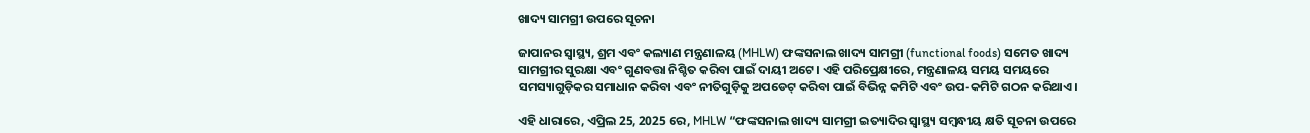ଖାଦ୍ୟ ସାମଗ୍ରୀ ଉପରେ ସୂଚନା

ଜାପାନର ସ୍ୱାସ୍ଥ୍ୟ, ଶ୍ରମ ଏବଂ କଲ୍ୟାଣ ମନ୍ତ୍ରଣାଳୟ (MHLW) ଫଙ୍କସନାଲ ଖାଦ୍ୟ ସାମଗ୍ରୀ (functional foods) ସମେତ ଖାଦ୍ୟ ସାମଗ୍ରୀର ସୁରକ୍ଷା ଏବଂ ଗୁଣବତ୍ତା ନିଶ୍ଚିତ କରିବା ପାଇଁ ଦାୟୀ ଅଟେ। ଏହି ପରିପ୍ରେକ୍ଷୀରେ, ମନ୍ତ୍ରଣାଳୟ ସମୟ ସମୟରେ ସମସ୍ୟାଗୁଡ଼ିକର ସମାଧାନ କରିବା ଏବଂ ନୀତିଗୁଡ଼ିକୁ ଅପଡେଟ୍ କରିବା ପାଇଁ ବିଭିନ୍ନ କମିଟି ଏବଂ ଉପ-କମିଟି ଗଠନ କରିଥାଏ।

ଏହି ଧାରାରେ, ଏପ୍ରିଲ 25, 2025 ରେ, MHLW “ଫଙ୍କସନାଲ ଖାଦ୍ୟ ସାମଗ୍ରୀ ଇତ୍ୟାଦିର ସ୍ୱାସ୍ଥ୍ୟ ସମ୍ବନ୍ଧୀୟ କ୍ଷତି ସୂଚନା ଉପରେ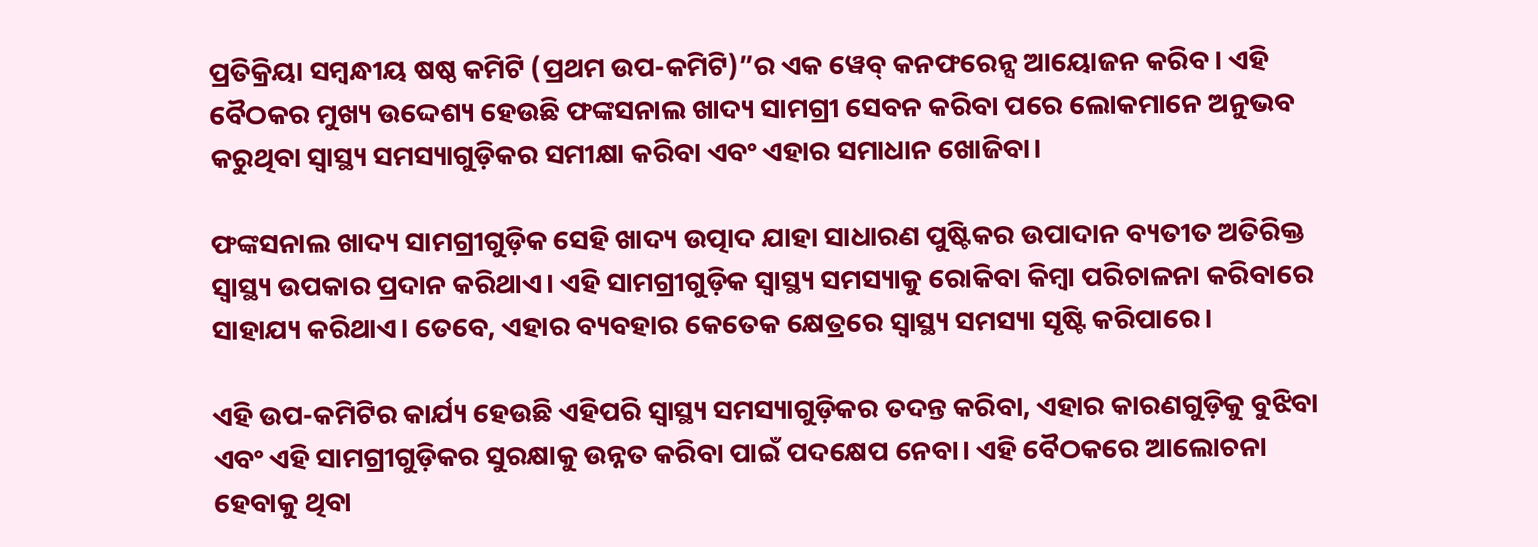ପ୍ରତିକ୍ରିୟା ସମ୍ବନ୍ଧୀୟ ଷଷ୍ଠ କମିଟି (ପ୍ରଥମ ଉପ-କମିଟି)”ର ଏକ ୱେବ୍ କନଫରେନ୍ସ ଆୟୋଜନ କରିବ। ଏହି ବୈଠକର ମୁଖ୍ୟ ଉଦ୍ଦେଶ୍ୟ ହେଉଛି ଫଙ୍କସନାଲ ଖାଦ୍ୟ ସାମଗ୍ରୀ ସେବନ କରିବା ପରେ ଲୋକମାନେ ଅନୁଭବ କରୁଥିବା ସ୍ୱାସ୍ଥ୍ୟ ସମସ୍ୟାଗୁଡ଼ିକର ସମୀକ୍ଷା କରିବା ଏବଂ ଏହାର ସମାଧାନ ଖୋଜିବା।

ଫଙ୍କସନାଲ ଖାଦ୍ୟ ସାମଗ୍ରୀଗୁଡ଼ିକ ସେହି ଖାଦ୍ୟ ଉତ୍ପାଦ ଯାହା ସାଧାରଣ ପୁଷ୍ଟିକର ଉପାଦାନ ବ୍ୟତୀତ ଅତିରିକ୍ତ ସ୍ୱାସ୍ଥ୍ୟ ଉପକାର ପ୍ରଦାନ କରିଥାଏ। ଏହି ସାମଗ୍ରୀଗୁଡ଼ିକ ସ୍ୱାସ୍ଥ୍ୟ ସମସ୍ୟାକୁ ରୋକିବା କିମ୍ବା ପରିଚାଳନା କରିବାରେ ସାହାଯ୍ୟ କରିଥାଏ। ତେବେ, ଏହାର ବ୍ୟବହାର କେତେକ କ୍ଷେତ୍ରରେ ସ୍ୱାସ୍ଥ୍ୟ ସମସ୍ୟା ସୃଷ୍ଟି କରିପାରେ।

ଏହି ଉପ-କମିଟିର କାର୍ଯ୍ୟ ହେଉଛି ଏହିପରି ସ୍ୱାସ୍ଥ୍ୟ ସମସ୍ୟାଗୁଡ଼ିକର ତଦନ୍ତ କରିବା, ଏହାର କାରଣଗୁଡ଼ିକୁ ବୁଝିବା ଏବଂ ଏହି ସାମଗ୍ରୀଗୁଡ଼ିକର ସୁରକ୍ଷାକୁ ଉନ୍ନତ କରିବା ପାଇଁ ପଦକ୍ଷେପ ନେବା। ଏହି ବୈଠକରେ ଆଲୋଚନା ହେବାକୁ ଥିବା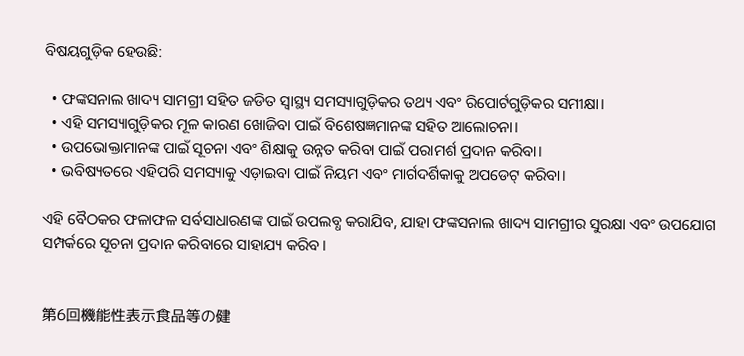ବିଷୟଗୁଡ଼ିକ ହେଉଛି:

  • ଫଙ୍କସନାଲ ଖାଦ୍ୟ ସାମଗ୍ରୀ ସହିତ ଜଡିତ ସ୍ୱାସ୍ଥ୍ୟ ସମସ୍ୟାଗୁଡ଼ିକର ତଥ୍ୟ ଏବଂ ରିପୋର୍ଟଗୁଡ଼ିକର ସମୀକ୍ଷା।
  • ଏହି ସମସ୍ୟାଗୁଡ଼ିକର ମୂଳ କାରଣ ଖୋଜିବା ପାଇଁ ବିଶେଷଜ୍ଞମାନଙ୍କ ସହିତ ଆଲୋଚନା।
  • ଉପଭୋକ୍ତାମାନଙ୍କ ପାଇଁ ସୂଚନା ଏବଂ ଶିକ୍ଷାକୁ ଉନ୍ନତ କରିବା ପାଇଁ ପରାମର୍ଶ ପ୍ରଦାନ କରିବା।
  • ଭବିଷ୍ୟତରେ ଏହିପରି ସମସ୍ୟାକୁ ଏଡ଼ାଇବା ପାଇଁ ନିୟମ ଏବଂ ମାର୍ଗଦର୍ଶିକାକୁ ଅପଡେଟ୍ କରିବା।

ଏହି ବୈଠକର ଫଳାଫଳ ସର୍ବସାଧାରଣଙ୍କ ପାଇଁ ଉପଲବ୍ଧ କରାଯିବ, ଯାହା ଫଙ୍କସନାଲ ଖାଦ୍ୟ ସାମଗ୍ରୀର ସୁରକ୍ଷା ଏବଂ ଉପଯୋଗ ସମ୍ପର୍କରେ ସୂଚନା ପ୍ରଦାନ କରିବାରେ ସାହାଯ୍ୟ କରିବ।


第6回機能性表示食品等の健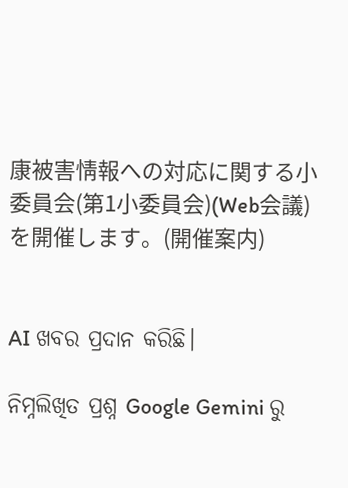康被害情報への対応に関する小委員会(第1小委員会)(Web会議)を開催します。(開催案内)


AI ଖବର ପ୍ରଦାନ କରିଛି।

ନିମ୍ନଲିଖିତ ପ୍ରଶ୍ନ Google Gemini ରୁ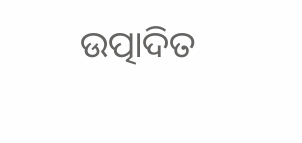ଉତ୍ପାଦିତ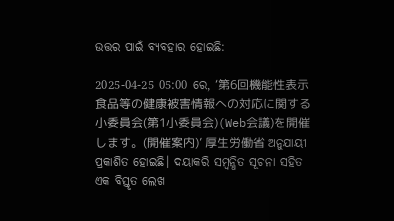ଉତ୍ତର ପାଇଁ ବ୍ୟବହାର ହୋଇଛି:

2025-04-25 05:00 ରେ, ‘第6回機能性表示食品等の健康被害情報への対応に関する小委員会(第1小委員会)(Web会議)を開催します。(開催案内)’ 厚生労働省 ଅନୁଯାୟୀ ପ୍ରକାଶିତ ହୋଇଛି। ଦୟାକରି ସମ୍ବନ୍ଧିତ ସୂଚନା ସହିତ ଏକ ବିସ୍ତୃତ ଲେଖ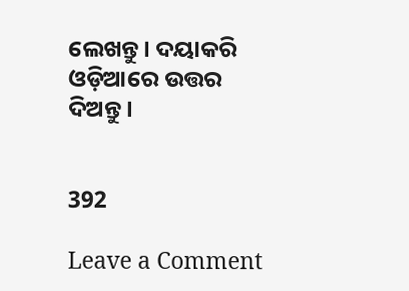ଲେଖନ୍ତୁ। ଦୟାକରି ଓଡ଼ିଆରେ ଉତ୍ତର ଦିଅନ୍ତୁ।


392

Leave a Comment